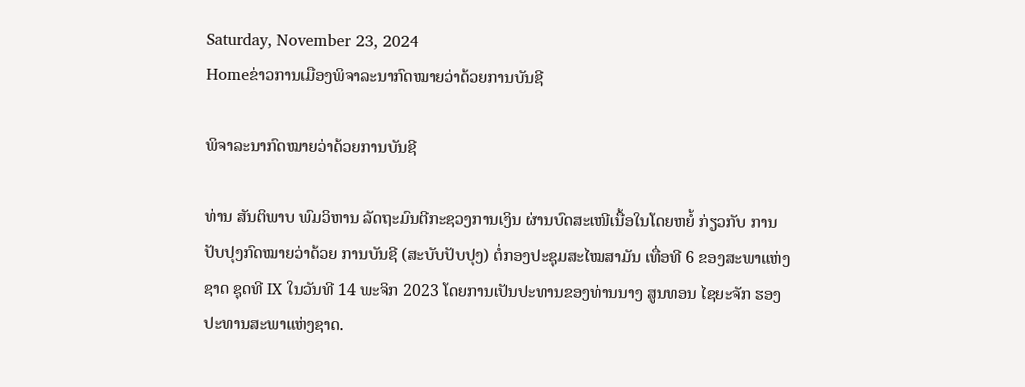Saturday, November 23, 2024
Homeຂ່າວການເມືອງພິຈາລະນາກົດໝາຍວ່າດ້ວຍການບັນຊີ

ພິຈາລະນາກົດໝາຍວ່າດ້ວຍການບັນຊີ

ທ່ານ ສັນຕິພາບ ພົມວິຫານ ລັດຖະມົນຕີກະຊວງການເງິນ ຜ່ານບົດສະເໜີເນື້ອໃນໂດຍຫຍໍ້ ກ່ຽວກັບ ການປັບປຸງກົດໝາຍວ່າດ້ວຍ ການບັນຊີ (ສະບັບປັບປຸງ) ຕໍ່ກອງປະຊຸມສະໄໝສາມັນ ເທື່ອທີ 6 ຂອງສະພາແຫ່ງຊາດ ຊຸດທີ IX ໃນວັນທີ 14 ພະຈິກ 2023 ໂດຍການເປັນປະທານຂອງທ່ານນາງ ສູນທອນ ໄຊຍະຈັກ ຮອງປະທານສະພາແຫ່ງຊາດ.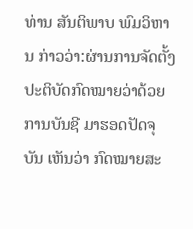ທ່ານ ສັນຕິພາບ ພົມວິຫານ ກ່າວວ່າ:ຜ່ານການຈັດຕັ້ງປະຕິບັດກົດໝາຍວ່າດ້ວຍການບັນຊີ ມາຮອດປັດຈຸບັນ ເຫັນວ່າ ກົດໝາຍສະ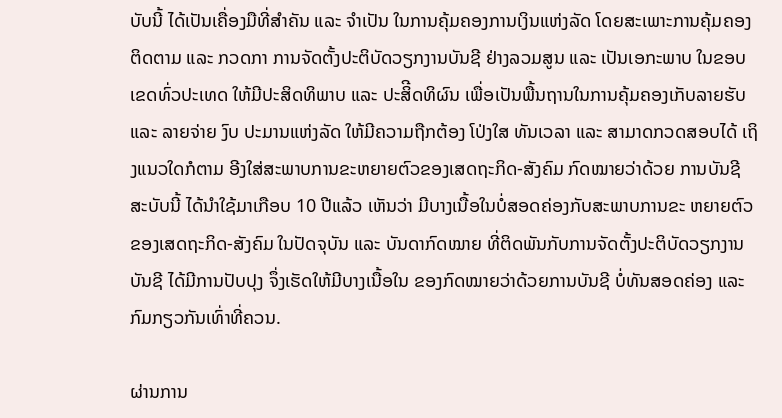ບັບນີ້ ໄດ້ເປັນເຄື່ອງມືທີ່ສຳຄັນ ແລະ ຈຳເປັນ ໃນການຄຸ້ມຄອງການເງິນແຫ່ງລັດ ໂດຍສະເພາະການຄຸ້ມຄອງ ຕິດຕາມ ແລະ ກວດກາ ການຈັດຕັ້ງປະຕິບັດວຽກງານບັນຊີ ຢ່າງລວມສູນ ແລະ ເປັນເອກະພາບ ໃນຂອບເຂດທົ່ວປະເທດ ໃຫ້ມີປະສິດທິພາບ ແລະ ປະສິີດທິຜົນ ເພື່ອເປັນພື້ນຖານໃນການຄຸ້ມຄອງເກັບລາຍຮັບ ແລະ ລາຍຈ່າຍ ງົບ ປະມານແຫ່ງລັດ ໃຫ້ມີຄວາມຖືກຕ້ອງ ໂປ່ງໃສ ທັນເວລາ ແລະ ສາມາດກວດສອບໄດ້ ເຖິງແນວໃດກໍຕາມ ອີງໃສ່ສະພາບການຂະຫຍາຍຕົວຂອງເສດຖະກິດ-ສັງຄົມ ກົດໝາຍວ່າດ້ວຍ ການບັນຊີ ສະບັບນີ້ ໄດ້ນຳໃຊ້ມາເກືອບ 10 ປີແລ້ວ ເຫັນວ່າ ມີບາງເນື້ອໃນບໍ່ສອດຄ່ອງກັບສະພາບການຂະ ຫຍາຍຕົວຂອງເສດຖະກິດ-ສັງຄົມ ໃນປັດຈຸບັນ ແລະ ບັນດາກົດໝາຍ ທີ່ຕິດພັນກັບການຈັດຕັ້ງປະຕິບັດວຽກງານບັນຊີ ໄດ້ມີການປັບປຸງ ຈຶ່ງເຮັດໃຫ້ມີບາງເນື້ອໃນ ຂອງກົດໝາຍວ່າດ້ວຍການບັນຊີ ບໍ່ທັນສອດຄ່ອງ ແລະ ກົມກຽວກັນເທົ່າທີ່ຄວນ.

ຜ່ານການ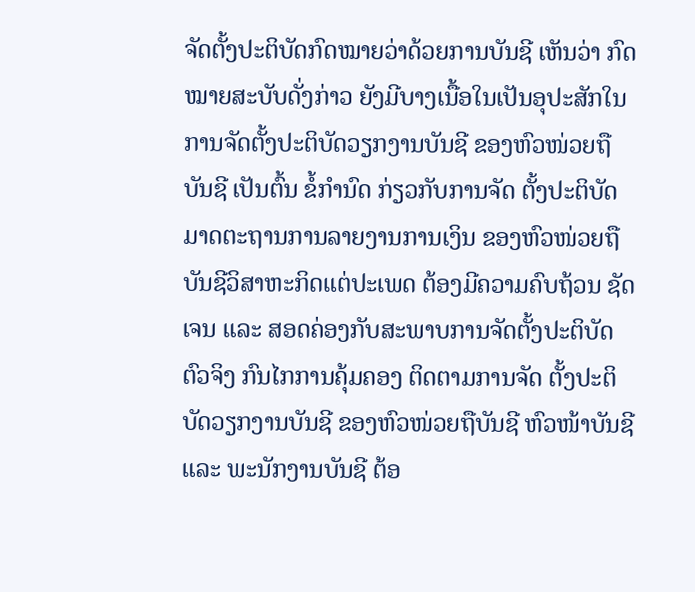ຈັດຕັ້ງປະຕິບັດກົດໝາຍວ່າດ້ວຍການບັນຊີ ເຫັນວ່າ ກົດໝາຍສະບັບດັ່ງກ່າວ ຍັງມີບາງເນື້ອໃນເປັນອຸປະສັກໃນການຈັດຕັ້ງປະຕິບັດວຽກງານບັນຊີ ຂອງຫົວໜ່ວຍຖືບັນຊີ ເປັນຕົ້ນ ຂໍ້ກຳນົດ ກ່ຽວກັບການຈັດ ຕັ້ງປະຕິບັດມາດຕະຖານການລາຍງານການເງິນ ຂອງຫົວໜ່ວຍຖືບັນຊີວິສາຫະກິດແຕ່ປະເພດ ຕ້ອງມີຄວາມຄົບຖ້ວນ ຊັດເຈນ ແລະ ສອດຄ່ອງກັບສະພາບການຈັດຕັ້ງປະຕິບັດຕົວຈິງ ກົນໄກການຄຸ້ມຄອງ ຕິດຕາມການຈັດ ຕັ້ງປະຕິບັດວຽກງານບັນຊີ ຂອງຫົວໜ່ວຍຖືບັນຊີ ຫົວໜ້າບັນຊີ ແລະ ພະນັກງານບັນຊີ ຕ້ອ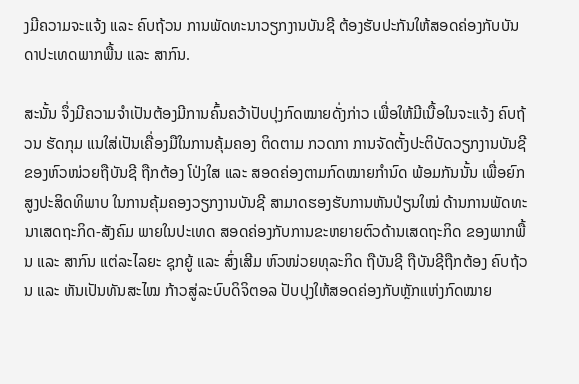ງມີຄວາມຈະແຈ້ງ ແລະ ຄົບຖ້ວນ ການພັດທະນາວຽກງານບັນຊີ ຕ້ອງຮັບປະກັນໃຫ້ສອດຄ່ອງກັບບັນດາປະເທດພາກພື້ນ ແລະ ສາກົນ.

ສະນັ້ນ ຈຶ່ງມີຄວາມຈຳເປັນຕ້ອງມີການຄົ້ນຄວ້າປັບປຸງກົດໝາຍດັ່ງກ່າວ ເພື່ອໃຫ້ມີເນື້ອໃນຈະແຈ້ງ ຄົບຖ້ວນ ຮັດກຸມ ແນໃສ່ເປັນເຄື່ອງມືໃນການຄຸ້ມຄອງ ຕິດຕາມ ກວດກາ ການຈັດຕັ້ງປະຕິບັດວຽກງານບັນຊີຂອງຫົວໜ່ວຍຖືບັນຊີ ຖືກຕ້ອງ ໂປ່ງໃສ ແລະ ສອດຄ່ອງຕາມກົດໝາຍກຳນົດ ພ້ອມກັນນັ້ນ ເພື່ອຍົກສູງປະສິດທິພາບ ໃນການຄຸ້ມຄອງວຽກງານບັນຊີ ສາມາດຮອງຮັບການຫັນປ່ຽນໃໝ່ ດ້ານການພັດທະນາເສດຖະກິດ-ສັງຄົມ ພາຍໃນປະເທດ ສອດຄ່ອງກັບການຂະຫຍາຍຕົວດ້ານເສດຖະກິດ ຂອງພາກພື້ນ ແລະ ສາກົນ ແຕ່ລະໄລຍະ ຊຸກຍູ້ ແລະ ສົ່ງເສີມ ຫົວໜ່ວຍທຸລະກິດ ຖືບັນຊີ ຖືບັນຊີຖືກຕ້ອງ ຄົບຖ້ວນ ແລະ ຫັນເປັນທັນສະໄໝ ກ້າວສູ່ລະບົບດິຈິຕອລ ປັບປຸງໃຫ້ສອດຄ່ອງກັບຫຼັກແຫ່ງກົດໝາຍ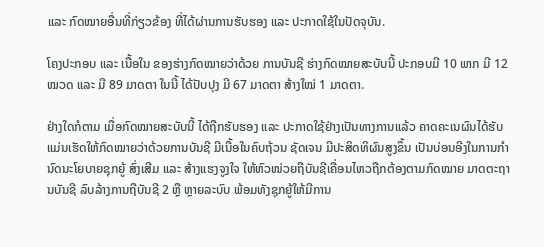ແລະ ກົດໝາຍອື່ນທີ່ກ່ຽວຂ້ອງ ທີ່ໄດ້ຜ່ານການຮັບຮອງ ແລະ ປະກາດໃຊ້ໃນປັດຈຸບັນ.

ໂຄງປະກອບ ແລະ ເນື້ອໃນ ຂອງຮ່າງກົດໝາຍວ່າດ້ວຍ ການບັນຊີ ຮ່າງກົດໝາຍສະບັບນີ້ ປະກອບມີ 10 ພາກ ມີ 12 ໝວດ ແລະ ມີ 89 ມາດຕາ ໃນນີ້ ໄດ້ປັບປຸງ ມີ 67 ມາດຕາ ສ້າງໃໝ່ 1 ມາດຕາ.

ຢ່າງໃດກໍຕາມ ເມື່ອກົດໝາຍສະບັບນີ້ ໄດ້ຖືກຮັບຮອງ ແລະ ປະກາດໃຊ້ຢ່າງເປັນທາງການແລ້ວ ຄາດຄະເນຜົນໄດ້ຮັບ ແມ່ນເຮັດໃຫ້ກົດໝາຍວ່າດ້ວຍການບັນຊີ ມີເນື້ອໃນຄົບຖ້ວນ ຊັດເຈນ ມີປະສິດທິຜົນສູງຂຶ້ນ ເປັນບ່ອນອີງໃນການກຳນົດນະໂຍບາຍຊຸກຍູ້ ສົ່ງເສີມ ແລະ ສ້າງແຮງຈູງໃຈ ໃຫ້ຫົວໜ່ວຍຖືບັນຊີເຄື່ອນໄຫວຖືກຕ້ອງຕາມກົດໝາຍ ມາດຕະຖານບັນຊີ ລົບລ້າງການຖືບັນຊີ 2 ຫຼື ຫຼາຍລະບົບ ພ້ອມທັງຊຸກຍູ້ໃຫ້ມີການ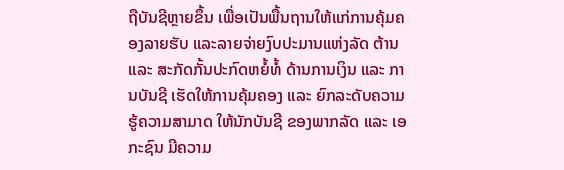ຖືບັນຊີຫຼາຍຂຶ້ນ ເພື່ອເປັນພື້ນຖານໃຫ້ແກ່ການຄຸ້ມຄອງລາຍຮັບ ແລະລາຍຈ່າຍງົບປະມານແຫ່ງລັດ ຕ້ານ ແລະ ສະກັດກັ້ນປະກົດຫຍໍ້ທໍ້ ດ້ານການເງິນ ແລະ ການບັນຊີ ເຮັດໃຫ້ການຄຸ້ມຄອງ ແລະ ຍົກລະດັບຄວາມຮູ້ຄວາມສາມາດ ໃຫ້ນັກບັນຊີ ຂອງພາກລັດ ແລະ ເອກະຊົນ ມີຄວາມ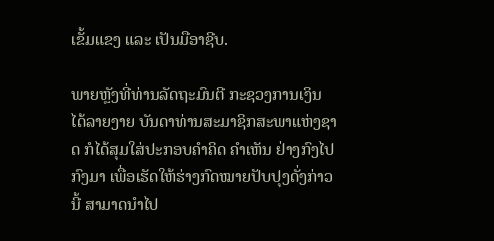ເຂັ້ມແຂງ ແລະ ເປັນມືອາຊີບ.

ພາຍຫຼັງທີ່ທ່ານລັດຖະມົນຕີ ກະຊວງການເງິນ ໄດ້ລາຍງາຍ ບັນດາທ່ານສະມາຊິກສະພາແຫ່ງຊາດ ກໍໄດ້ສຸມໃສ່ປະກອບຄໍາຄິດ ຄຳເຫັນ ຢ່າງກົງໄປ ກົງມາ ເພື່ອເຮັດໃຫ້ຮ່າງກົດໝາຍປັບປຸງດັ່ງກ່າວນີ້ ສາມາດນໍາໄປ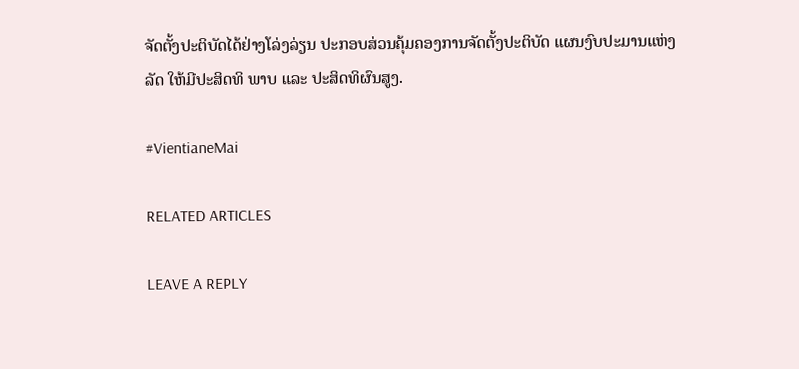ຈັດຕັ້ງປະຕິບັດໄດ້ຢ່າງໂລ່ງລ່ຽນ ປະກອບສ່ວນຄຸ້ມຄອງການຈັດຕັ້ງປະຕິບັດ ແຜນງົບປະມານແຫ່ງລັດ ໃຫ້ມີປະສິດທິ ພາບ ແລະ ປະສິດທິຜົນສູງ.

#VientianeMai

RELATED ARTICLES

LEAVE A REPLY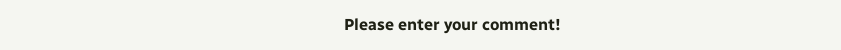Please enter your comment!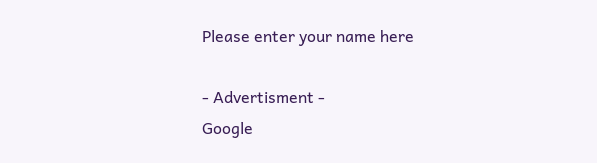Please enter your name here

- Advertisment -
Google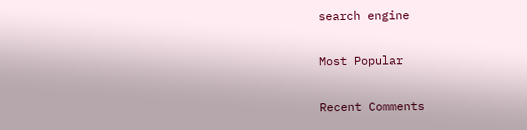search engine

Most Popular

Recent Comments